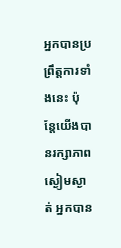អ្នកបានប្រព្រឹត្តការទាំងនេះ ប៉ុន្តែយើងបានរក្សាភាពស្ងៀមស្ងាត់ អ្នកបាន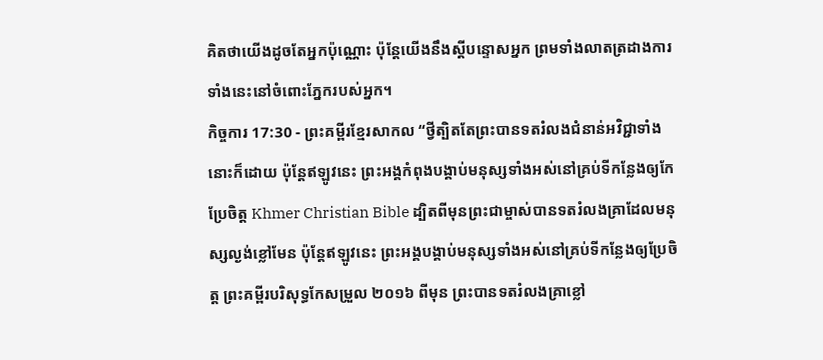គិតថាយើងដូចតែអ្នកប៉ុណ្ណោះ ប៉ុន្តែយើងនឹងស្ដីបន្ទោសអ្នក ព្រមទាំងលាតត្រដាងការទាំងនេះនៅចំពោះភ្នែករបស់អ្នក។
កិច្ចការ 17:30 - ព្រះគម្ពីរខ្មែរសាកល “ថ្វីត្បិតតែព្រះបានទតរំលងជំនាន់អវិជ្ជាទាំងនោះក៏ដោយ ប៉ុន្តែឥឡូវនេះ ព្រះអង្គកំពុងបង្គាប់មនុស្សទាំងអស់នៅគ្រប់ទីកន្លែងឲ្យកែប្រែចិត្ត Khmer Christian Bible ដ្បិតពីមុនព្រះជាម្ចាស់បានទតរំលងគ្រាដែលមនុស្សល្ងង់ខ្លៅមែន ប៉ុន្ដែឥឡូវនេះ ព្រះអង្គបង្គាប់មនុស្សទាំងអស់នៅគ្រប់ទីកន្លែងឲ្យប្រែចិត្ត ព្រះគម្ពីរបរិសុទ្ធកែសម្រួល ២០១៦ ពីមុន ព្រះបានទតរំលងគ្រាខ្លៅ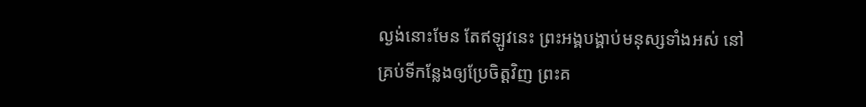ល្ងង់នោះមែន តែឥឡូវនេះ ព្រះអង្គបង្គាប់មនុស្សទាំងអស់ នៅគ្រប់ទីកន្លែងឲ្យប្រែចិត្តវិញ ព្រះគ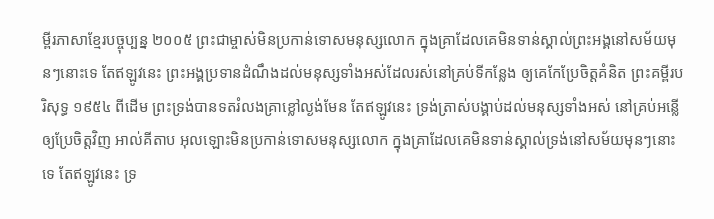ម្ពីរភាសាខ្មែរបច្ចុប្បន្ន ២០០៥ ព្រះជាម្ចាស់មិនប្រកាន់ទោសមនុស្សលោក ក្នុងគ្រាដែលគេមិនទាន់ស្គាល់ព្រះអង្គនៅសម័យមុនៗនោះទេ តែឥឡូវនេះ ព្រះអង្គប្រទានដំណឹងដល់មនុស្សទាំងអស់ដែលរស់នៅគ្រប់ទីកន្លែង ឲ្យគេកែប្រែចិត្តគំនិត ព្រះគម្ពីរបរិសុទ្ធ ១៩៥៤ ពីដើម ព្រះទ្រង់បានទតរំលងគ្រាខ្លៅល្ងង់មែន តែឥឡូវនេះ ទ្រង់ត្រាស់បង្គាប់ដល់មនុស្សទាំងអស់ នៅគ្រប់អន្លើឲ្យប្រែចិត្តវិញ អាល់គីតាប អុលឡោះមិនប្រកាន់ទោសមនុស្សលោក ក្នុងគ្រាដែលគេមិនទាន់ស្គាល់ទ្រង់នៅសម័យមុនៗនោះទេ តែឥឡូវនេះ ទ្រ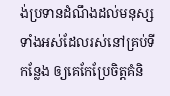ង់ប្រទានដំណឹងដល់មនុស្សទាំងអស់ដែលរស់នៅគ្រប់ទីកន្លែង ឲ្យគេកែប្រែចិត្ដគំនិ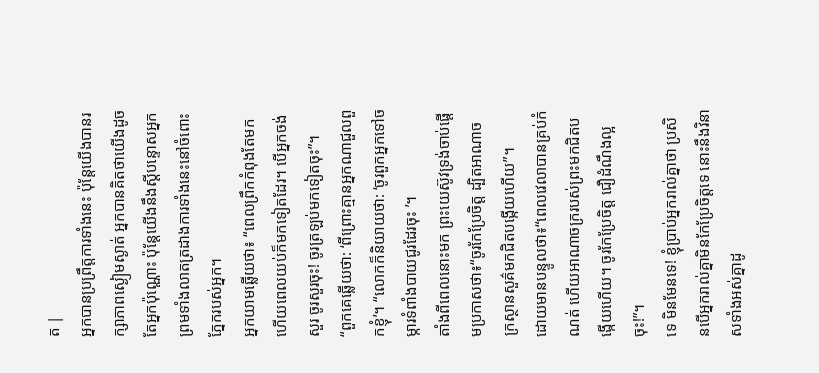ត |
អ្នកបានប្រព្រឹត្តការទាំងនេះ ប៉ុន្តែយើងបានរក្សាភាពស្ងៀមស្ងាត់ អ្នកបានគិតថាយើងដូចតែអ្នកប៉ុណ្ណោះ ប៉ុន្តែយើងនឹងស្ដីបន្ទោសអ្នក ព្រមទាំងលាតត្រដាងការទាំងនេះនៅចំពោះភ្នែករបស់អ្នក។
អ្នកយាមឆ្លើយថា៖ “ពេលព្រឹកកំពុងតែមក ហើយពេលយប់ក៏មកទៀតដែរ។ បើអ្នកចង់សួរ ចូរសួរចុះ! ចូរត្រឡប់មកទៀតចុះ”។
“ពួកគេឆ្លើយថា: ‘ពីព្រោះគ្មានអ្នកណាជួលពួកខ្ញុំ’។ “លោកក៏និយាយថា: ‘ចូរពួកអ្នកទៅចម្ការទំពាំងបាយជូរដែរចុះ ’។
តាំងពីពេលនោះមក ព្រះយេស៊ូវទ្រង់ចាប់ផ្ដើមប្រកាសថា៖“ចូរកែប្រែចិត្ត ដ្បិតអាណាចក្រស្ថានសួគ៌មកជិតបង្កើយហើយ”។
ដោយមានបន្ទូលថា៖“ពេលវេលាបានគ្រប់កំណត់ ហើយអាណាចក្ររបស់ព្រះមកជិតបង្កើយហើយ។ ចូរកែប្រែចិត្ត ជឿដំណឹងល្អចុះ!”។
ទេ មិនមែនទេ! ខ្ញុំប្រាប់អ្នករាល់គ្នាថា ប្រសិនបើអ្នករាល់គ្នាមិនកែប្រែចិត្តទេ នោះនឹងវិនាសទាំងអស់គ្នាដូ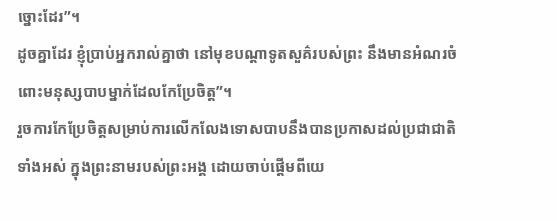ច្នោះដែរ”។
ដូចគ្នាដែរ ខ្ញុំប្រាប់អ្នករាល់គ្នាថា នៅមុខបណ្ដាទូតសួគ៌របស់ព្រះ នឹងមានអំណរចំពោះមនុស្សបាបម្នាក់ដែលកែប្រែចិត្ត”។
រួចការកែប្រែចិត្តសម្រាប់ការលើកលែងទោសបាបនឹងបានប្រកាសដល់ប្រជាជាតិទាំងអស់ ក្នុងព្រះនាមរបស់ព្រះអង្គ ដោយចាប់ផ្ដើមពីយេ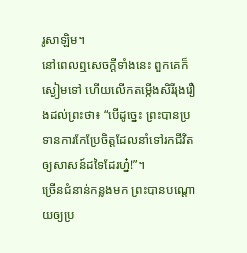រូសាឡិម។
នៅពេលឮសេចក្ដីទាំងនេះ ពួកគេក៏ស្ងៀមទៅ ហើយលើកតម្កើងសិរីរុងរឿងដល់ព្រះថា៖ “បើដូច្នេះ ព្រះបានប្រទានការកែប្រែចិត្តដែលនាំទៅរកជីវិត ឲ្យសាសន៍ដទៃដែរហ្ន៎!”។
ច្រើនជំនាន់កន្លងមក ព្រះបានបណ្ដោយឲ្យប្រ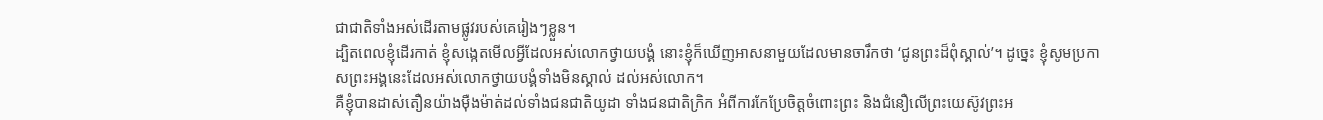ជាជាតិទាំងអស់ដើរតាមផ្លូវរបស់គេរៀងៗខ្លួន។
ដ្បិតពេលខ្ញុំដើរកាត់ ខ្ញុំសង្កេតមើលអ្វីដែលអស់លោកថ្វាយបង្គំ នោះខ្ញុំក៏ឃើញអាសនាមួយដែលមានចារឹកថា ‘ជូនព្រះដ៏ពុំស្គាល់’។ ដូច្នេះ ខ្ញុំសូមប្រកាសព្រះអង្គនេះដែលអស់លោកថ្វាយបង្គំទាំងមិនស្គាល់ ដល់អស់លោក។
គឺខ្ញុំបានដាស់តឿនយ៉ាងម៉ឺងម៉ាត់ដល់ទាំងជនជាតិយូដា ទាំងជនជាតិក្រិក អំពីការកែប្រែចិត្តចំពោះព្រះ និងជំនឿលើព្រះយេស៊ូវព្រះអ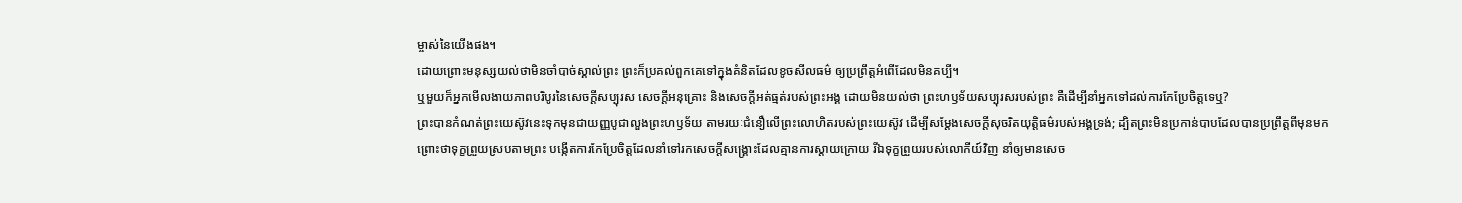ម្ចាស់នៃយើងផង។
ដោយព្រោះមនុស្សយល់ថាមិនចាំបាច់ស្គាល់ព្រះ ព្រះក៏ប្រគល់ពួកគេទៅក្នុងគំនិតដែលខូចសីលធម៌ ឲ្យប្រព្រឹត្តអំពើដែលមិនគប្បី។
ឬមួយក៏អ្នកមើលងាយភាពបរិបូរនៃសេចក្ដីសប្បុរស សេចក្ដីអនុគ្រោះ និងសេចក្ដីអត់ធ្មត់របស់ព្រះអង្គ ដោយមិនយល់ថា ព្រះហឫទ័យសប្បុរសរបស់ព្រះ គឺដើម្បីនាំអ្នកទៅដល់ការកែប្រែចិត្តទេឬ?
ព្រះបានកំណត់ព្រះយេស៊ូវនេះទុកមុនជាយញ្ញបូជាលួងព្រះហឫទ័យ តាមរយៈជំនឿលើព្រះលោហិតរបស់ព្រះយេស៊ូវ ដើម្បីសម្ដែងសេចក្ដីសុចរិតយុត្តិធម៌របស់អង្គទ្រង់; ដ្បិតព្រះមិនប្រកាន់បាបដែលបានប្រព្រឹត្តពីមុនមក
ព្រោះថាទុក្ខព្រួយស្របតាមព្រះ បង្កើតការកែប្រែចិត្តដែលនាំទៅរកសេចក្ដីសង្គ្រោះដែលគ្មានការស្ដាយក្រោយ រីឯទុក្ខព្រួយរបស់លោកីយ៍វិញ នាំឲ្យមានសេច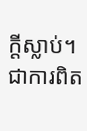ក្ដីស្លាប់។
ជាការពិត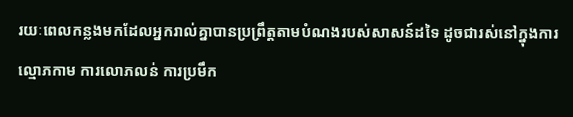រយៈពេលកន្លងមកដែលអ្នករាល់គ្នាបានប្រព្រឹត្តតាមបំណងរបស់សាសន៍ដទៃ ដូចជារស់នៅក្នុងការល្មោភកាម ការលោភលន់ ការប្រមឹក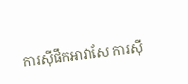ការស៊ីផឹកអាវាសែ ការស៊ី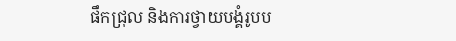ផឹកជ្រុល និងការថ្វាយបង្គំរូបប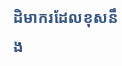ដិមាករដែលខុសនឹង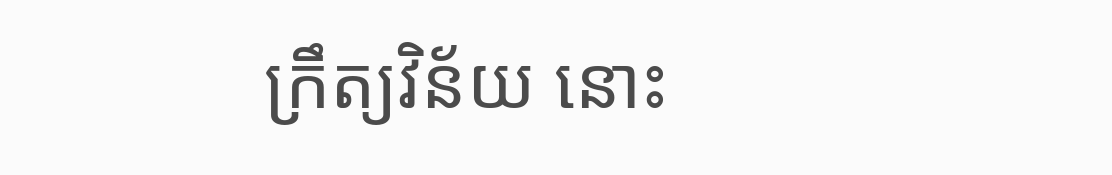ក្រឹត្យវិន័យ នោះ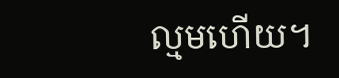ល្មមហើយ។